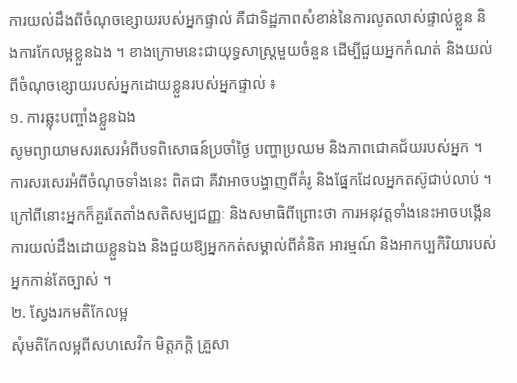ការយល់ដឹងពីចំណុចខ្សោយរបស់អ្នកផ្ទាល់ គឺជាទិដ្ឋភាពសំខាន់នៃការលូតលាស់ផ្ទាល់ខ្លួន និងការកែលម្អខ្លួនឯង ។ ខាងក្រោមនេះជាយុទ្ធសាស្ត្រមួយចំនួន ដើម្បីជួយអ្នកកំណត់ និងយល់ពីចំណុចខ្សោយរបស់អ្នកដោយខ្លួនរបស់អ្នកផ្ទាល់ ៖
១. ការឆ្លុះបញ្ចាំងខ្លួនឯង
សូមព្យាយាមសរសេរអំពីបទពិសោធន៍ប្រចាំថ្ងៃ បញ្ហាប្រឈម និងភាពជោគជ័យរបស់អ្នក ។ ការសរសេរអំពីចំណុចទាំងនេះ ពិតជា គឺវាអាចបង្ហាញពីគំរូ និងផ្នែកដែលអ្នកតស៊ូជាប់លាប់ ។ ក្រៅពីនោះអ្នកក៏គួរតែតាំងសតិសម្បជញ្ញៈ និងសមាធិពីព្រោះថា ការអនុវត្តទាំងនេះអាចបង្កើនការយល់ដឹងដោយខ្លួនឯង និងជួយឱ្យអ្នកកត់សម្គាល់ពីគំនិត អារម្មណ៍ និងអាកប្បកិរិយារបស់អ្នកកាន់តែច្បាស់ ។
២. ស្វែងរកមតិកែលម្អ
សុំមតិកែលម្អពីសហសេវិក មិត្តភក្តិ គ្រួសា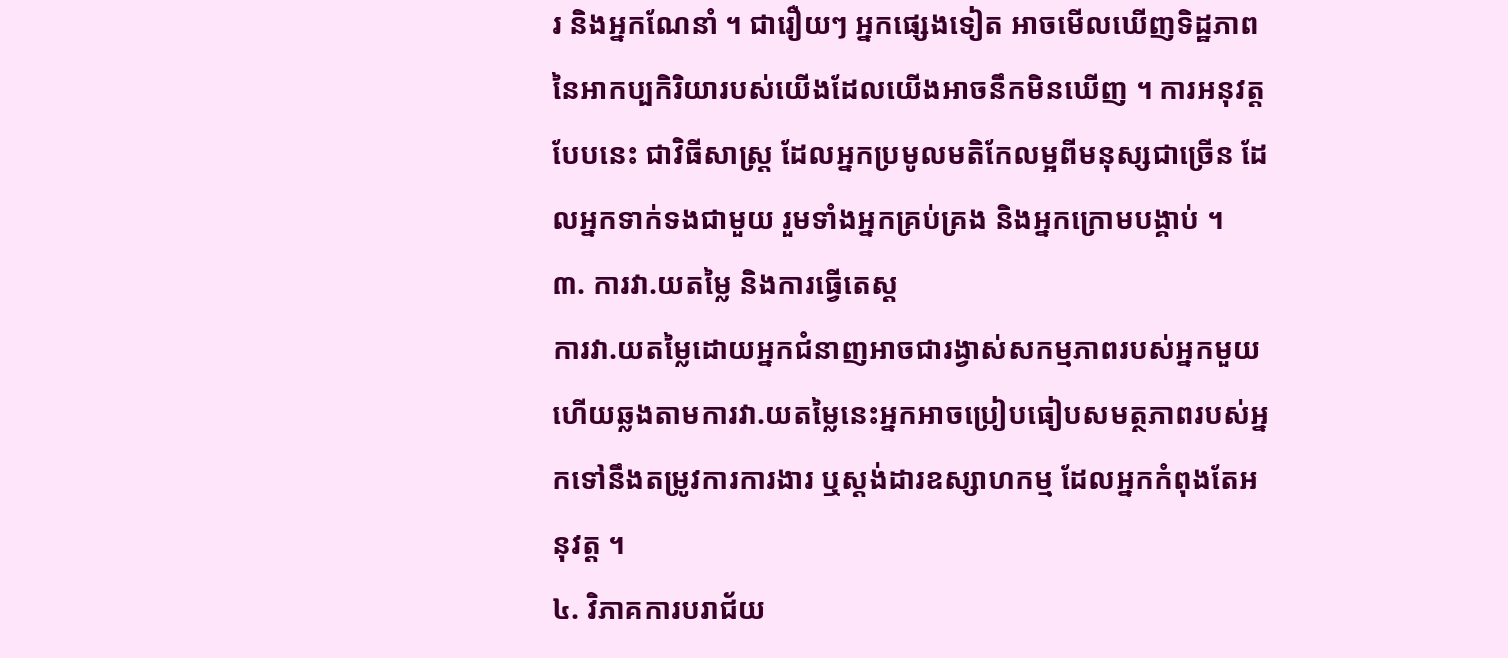រ និងអ្នកណែនាំ ។ ជារឿយៗ អ្នកផ្សេងទៀត អាចមើលឃើញទិដ្ឋភាពនៃអាកប្បកិរិយារបស់យើងដែលយើងអាចនឹកមិនឃើញ ។ ការអនុវត្តបែបនេះ ជាវិធីសាស្ត្រ ដែលអ្នកប្រមូលមតិកែលម្អពីមនុស្សជាច្រើន ដែលអ្នកទាក់ទងជាមួយ រួមទាំងអ្នកគ្រប់គ្រង និងអ្នកក្រោមបង្គាប់ ។
៣. ការវា.យតម្លៃ និងការធ្វើតេស្ត
ការវា.យតម្លៃដោយអ្នកជំនាញអាចជារង្វាស់សកម្មភាពរបស់អ្នកមួយ ហើយឆ្លងតាមការវា.យតម្លៃនេះអ្នកអាចប្រៀបធៀបសមត្ថភាពរបស់អ្នកទៅនឹងតម្រូវការការងារ ឬស្តង់ដារឧស្សាហកម្ម ដែលអ្នកកំពុងតែអនុវត្ត ។
៤. វិភាគការបរាជ័យ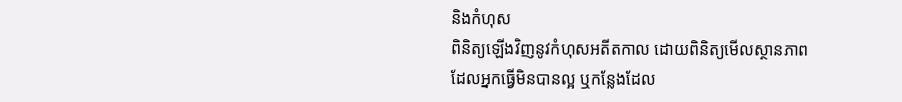និងកំហុស
ពិនិត្យឡើងវិញនូវកំហុសអតីតកាល ដោយពិនិត្យមើលស្ថានភាពដែលអ្នកធ្វើមិនបានល្អ ឬកន្លែងដែល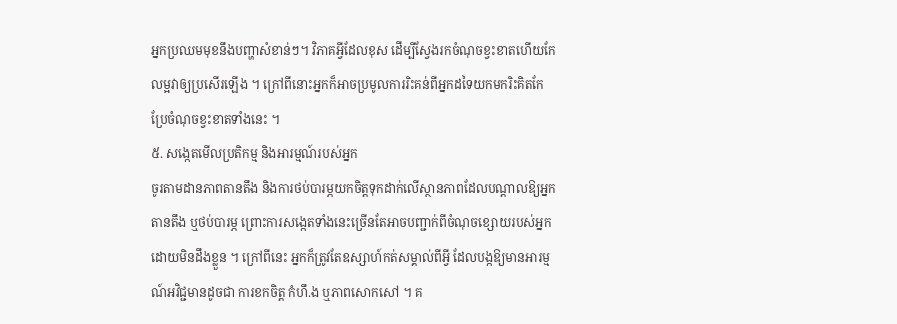អ្នកប្រឈមមុខនឹងបញ្ហាសំខាន់ៗ។ វិភាគអ្វីដែលខុស ដើម្បីស្វែងរកចំណុចខ្វះខាតហើយកែលម្អវាឲ្យប្រសើរឡើង ។ ក្រៅពីនោះអ្នកក៏អាចប្រមូលការរិះគន់ពីអ្នកដទៃយកមករិះគិតកែប្រែចំណុចខ្វះខាតទាំងនេះ ។
៥. សង្កេតមើលប្រតិកម្ម និងអារម្មណ៍របស់អ្នក
ចូរតាមដានភាពតានតឹង និងការថប់បារម្ភយកចិត្តទុកដាក់លើស្ថានភាពដែលបណ្តាលឱ្យអ្នកតានតឹង ឬថប់បារម្ភ ព្រោះការសង្កេតទាំងនេះច្រើនតែអាចបញ្ជាក់ពីចំណុចខ្សោយរបស់អ្នក ដោយមិនដឹងខ្លួន ។ ក្រៅពីនេះ អ្នកក៏ត្រូវតែឧស្សាហ៍កត់សម្គាល់ពីអ្វី ដែលបង្កឱ្យមានអារម្មណ៍អវិជ្ជមានដូចជា ការខកចិត្ត កំហឹ.ង ឬភាពសោកសៅ ។ គ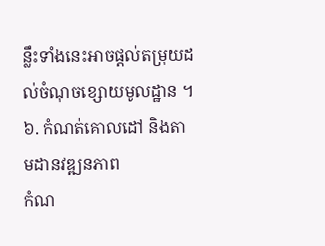ន្លឹះទាំងនេះអាចផ្តល់តម្រុយដល់ចំណុចខ្សោយមូលដ្ឋាន ។
៦. កំណត់គោលដៅ និងតាមដានវឌ្ឍនភាព
កំណ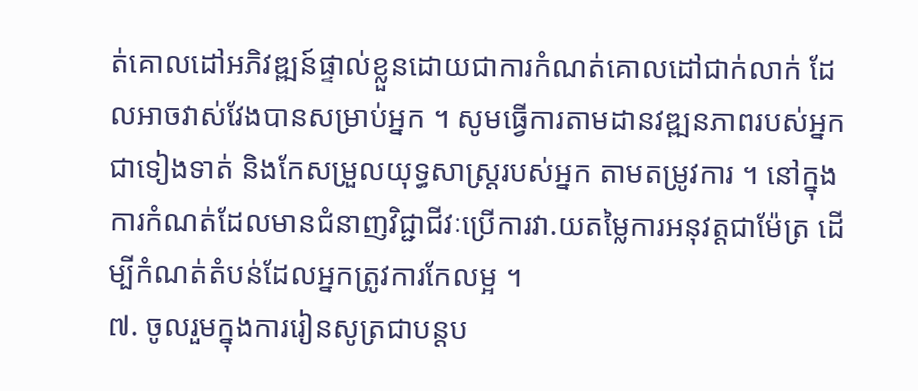ត់គោលដៅអភិវឌ្ឍន៍ផ្ទាល់ខ្លួនដោយជាការកំណត់គោលដៅជាក់លាក់ ដែលអាចវាស់វែងបានសម្រាប់អ្នក ។ សូមធ្វើការតាមដានវឌ្ឍនភាពរបស់អ្នកជាទៀងទាត់ និងកែសម្រួលយុទ្ធសាស្ត្ររបស់អ្នក តាមតម្រូវការ ។ នៅក្នុងការកំណត់ដែលមានជំនាញវិជ្ជាជីវៈប្រើការវា.យតម្លៃការអនុវត្តជាម៉ែត្រ ដើម្បីកំណត់តំបន់ដែលអ្នកត្រូវការកែលម្អ ។
៧. ចូលរួមក្នុងការរៀនសូត្រជាបន្តប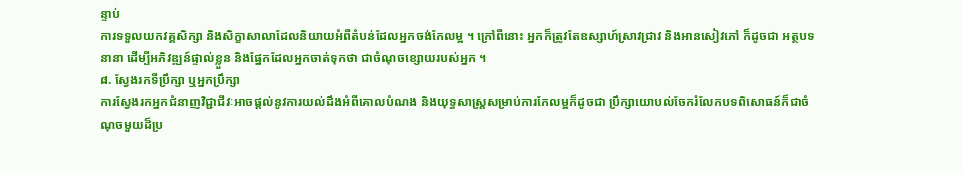ន្ទាប់
ការទទួលយកវគ្គសិក្សា និងសិក្ខាសាលាដែលនិយាយអំពីតំបន់ដែលអ្នកចង់កែលម្អ ។ ក្រៅពីនោះ អ្នកក៏ត្រូវតែឧស្សាហ៍ស្រាវជ្រាវ និងអានសៀវភៅ ក៏ដូចជា អត្ថបទនានា ដើម្បីអភិវឌ្ឍន៍ផ្ទាល់ខ្លួន និងផ្នែកដែលអ្នកចាត់ទុកថា ជាចំណុចខ្សោយរបស់អ្នក ។
៨. ស្វែងរកទីប្រឹក្សា ឬអ្នកប្រឹក្សា
ការស្វែងរកអ្នកជំនាញវិជ្ជាជីវៈអាចផ្តល់នូវការយល់ដឹងអំពីគោលបំណង និងយុទ្ធសាស្ត្រសម្រាប់ការកែលម្អក៏ដូចជា ប្រឹក្សាយោបល់ចែករំលែកបទពិសោធន៍ក៏ជាចំណុចមួយដ៏ប្រ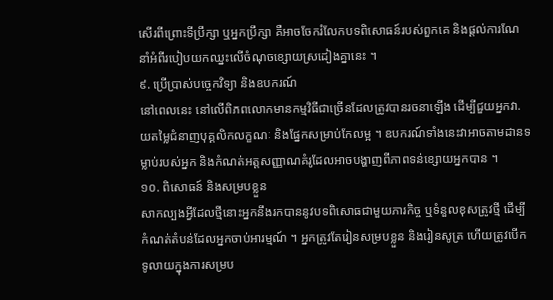សើរពីព្រោះទីប្រឹក្សា ឬអ្នកប្រឹក្សា គឺអាចចែករំលែកបទពិសោធន៍របស់ពួកគេ និងផ្តល់ការណែនាំអំពីរបៀបយកឈ្នះលើចំណុចខ្សោយស្រដៀងគ្នានេះ ។
៩. ប្រើប្រាស់បច្ចេកវិទ្យា និងឧបករណ៍
នៅពេលនេះ នៅលើពិភពលោកមានកម្មវិធីជាច្រើនដែលត្រូវបានរចនាឡើង ដើម្បីជួយអ្នកវា.យតម្លៃជំនាញបុគ្គលិកលក្ខណៈ និងផ្នែកសម្រាប់កែលម្អ ។ ឧបករណ៍ទាំងនេះវាអាចតាមដានទម្លាប់របស់អ្នក និងកំណត់អត្តសញ្ញាណគំរូដែលអាចបង្ហាញពីភាពទន់ខ្សោយអ្នកបាន ។
១០. ពិសោធន៍ និងសម្របខ្លួន
សាកល្បងអ្វីដែលថ្មីនោះអ្នកនឹងរកបាននូវបទពិសោធជាមួយភារកិច្ច ឬទំនួលខុសត្រូវថ្មី ដើម្បីកំណត់តំបន់ដែលអ្នកចាប់អារម្មណ៍ ។ អ្នកត្រូវតែរៀនសម្របខ្លួន និងរៀនសូត្រ ហើយត្រូវបើកទូលាយក្នុងការសម្រប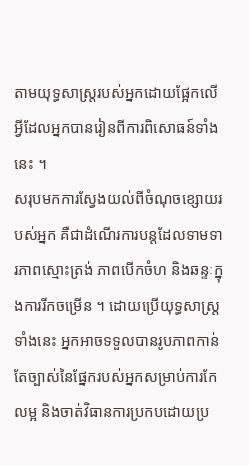តាមយុទ្ធសាស្ត្ររបស់អ្នកដោយផ្អែកលើអ្វីដែលអ្នកបានរៀនពីការពិសោធន៍ទាំងនេះ ។
សរុបមកការស្វែងយល់ពីចំណុចខ្សោយរបស់អ្នក គឺជាដំណើរការបន្តដែលទាមទារភាពស្មោះត្រង់ ភាពបើកចំហ និងឆន្ទៈក្នុងការរីកចម្រើន ។ ដោយប្រើយុទ្ធសាស្ត្រទាំងនេះ អ្នកអាចទទួលបានរូបភាពកាន់តែច្បាស់នៃផ្នែករបស់អ្នកសម្រាប់ការកែលម្អ និងចាត់វិធានការប្រកបដោយប្រ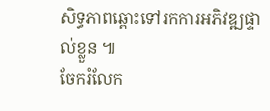សិទ្ធភាពឆ្ពោះទៅរកការអភិវឌ្ឍផ្ទាល់ខ្លួន ៕
ចែករំលែក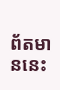ព័តមាននេះ